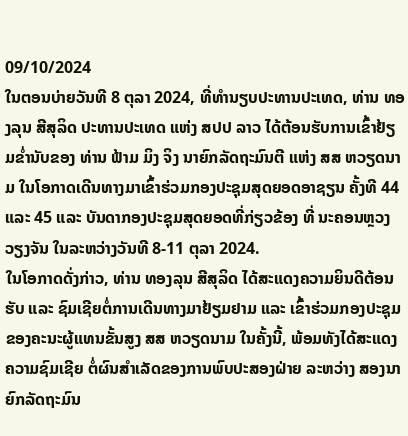09/10/2024
ໃນຕອນບ່າຍວັນທີ 8 ຕຸລາ 2024, ທີ່ທໍານຽບປະທານປະເທດ, ທ່ານ ທອງລຸນ ສີສຸລິດ ປະທານປະເທດ ແຫ່ງ ສປປ ລາວ ໄດ້ຕ້ອນຮັບການເຂົ້າຢ້ຽມຂໍ່ານັບຂອງ ທ່ານ ຟ້າມ ມິງ ຈິງ ນາຍົກລັດຖະມົນຕີ ແຫ່ງ ສສ ຫວຽດນາມ ໃນໂອກາດເດີນທາງມາເຂົ້າຮ່ວມກອງປະຊຸມສຸດຍອດອາຊຽນ ຄັ້ງທີ 44 ແລະ 45 ແລະ ບັນດາກອງປະຊຸມສຸດຍອດທີ່ກ່ຽວຂ້ອງ ທີ່ ນະຄອນຫຼວງວຽງຈັນ ໃນລະຫວ່າງວັນທີ 8-11 ຕຸລາ 2024.
ໃນໂອກາດດັ່ງກ່າວ, ທ່ານ ທອງລຸນ ສີສຸລິດ ໄດ້ສະແດງຄວາມຍິນດີຕ້ອນຮັບ ແລະ ຊົມເຊີຍຕໍ່ການເດີນທາງມາຢ້ຽມຢາມ ແລະ ເຂົ້າຮ່ວມກອງປະຊຸມຂອງຄະນະຜູ້ແທນຂັ້ນສູງ ສສ ຫວຽດນາມ ໃນຄັ້ງນີ້, ພ້ອມທັງໄດ້ສະແດງຄວາມຊົມເຊີຍ ຕໍ່ຜົນສໍາເລັດຂອງການພົບປະສອງຝ່າຍ ລະຫວ່າງ ສອງນາຍົກລັດຖະມົນ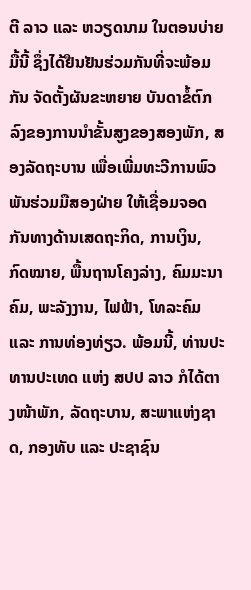ຕີ ລາວ ແລະ ຫວຽດນາມ ໃນຕອນບ່າຍມື້ນີ້ ຊຶ່ງໄດ້ຢືນຢັນຮ່ວມກັນທີ່ຈະພ້ອມກັນ ຈັດຕັ້ງຜັນຂະຫຍາຍ ບັນດາຂໍ້ຕົກລົງຂອງການນໍາຂັ້ນສູງຂອງສອງພັກ, ສອງລັດຖະບານ ເພື່ອເພີ່ມທະວີການພົວພັນຮ່ວມມືສອງຝ່າຍ ໃຫ້ເຊື່ອມຈອດກັນທາງດ້ານເສດຖະກິດ, ການເງິນ, ກົດໝາຍ, ພື້ນຖານໂຄງລ່າງ, ຄົມມະນາຄົມ, ພະລັງງານ, ໄຟຟ້າ, ໂທລະຄົມ ແລະ ການທ່ອງທ່ຽວ. ພ້ອມນີ້, ທ່ານປະທານປະເທດ ແຫ່ງ ສປປ ລາວ ກໍໄດ້ຕາງໜ້າພັກ, ລັດຖະບານ, ສະພາແຫ່ງຊາດ, ກອງທັບ ແລະ ປະຊາຊົນ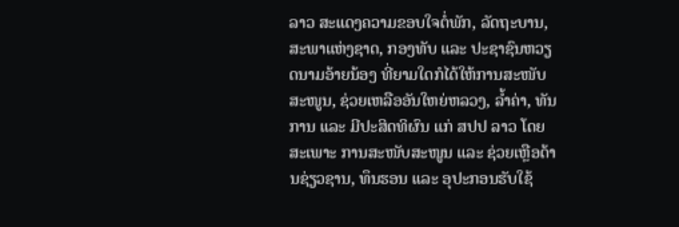ລາວ ສະແດງຄວາມຂອບໃຈຕໍ່ພັກ, ລັດຖະບານ, ສະພາແຫ່ງຊາດ, ກອງທັບ ແລະ ປະຊາຊົນຫວຽດນາມອ້າຍນ້ອງ ທີ່ຍາມໃດກໍໄດ້ໃຫ້ການສະໜັບສະໜູນ, ຊ່ວຍເຫລືອອັນໃຫຍ່ຫລວງ, ລໍ້າຄ່າ, ທັນການ ແລະ ມີປະສິດທິຜົນ ແກ່ ສປປ ລາວ ໂດຍສະເພາະ ການສະໜັບສະໜູນ ແລະ ຊ່ວຍເຫຼືອດ້ານຊ່ຽວຊານ, ທຶນຮອນ ແລະ ອຸປະກອນຮັບໃຊ້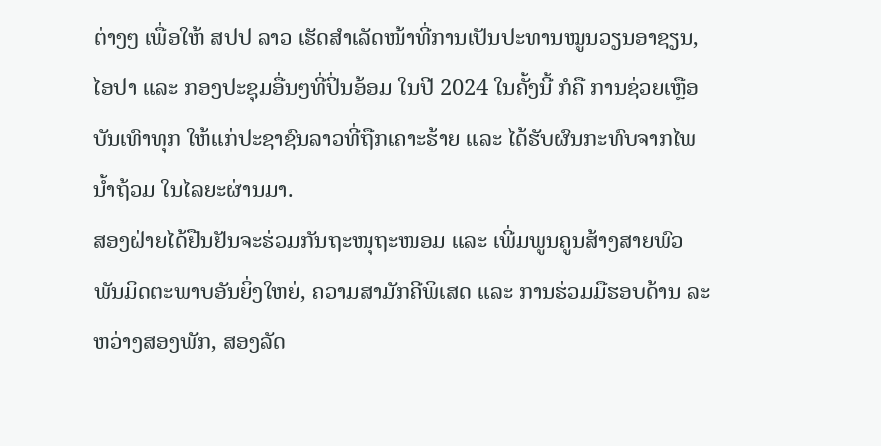ຕ່າງໆ ເພື່ອໃຫ້ ສປປ ລາວ ເຮັດສໍາເລັດໜ້າທີ່ການເປັນປະທານໝູນວຽນອາຊຽນ, ໄອປາ ແລະ ກອງປະຊຸມອື່ນໆທີ່ປິ່ນອ້ອມ ໃນປີ 2024 ໃນຄັ້ງນີ້ ກໍຄື ການຊ່ວຍເຫຼືອບັນເທົາທຸກ ໃຫ້ແກ່ປະຊາຊົນລາວທີ່ຖືກເຄາະຮ້າຍ ແລະ ໄດ້ຮັບຜົນກະທົບຈາກໄພນໍ້າຖ້ວມ ໃນໄລຍະຜ່ານມາ.
ສອງຝ່າຍໄດ້ຢືນຢັນຈະຮ່ວມກັນຖະໜຸຖະໜອມ ແລະ ເພີ່ມພູນຄູນສ້າງສາຍພົວພັນມິດຕະພາບອັນຍິ່ງໃຫຍ່, ຄວາມສາມັກຄີພິເສດ ແລະ ການຮ່ວມມືຮອບດ້ານ ລະຫວ່າງສອງພັກ, ສອງລັດ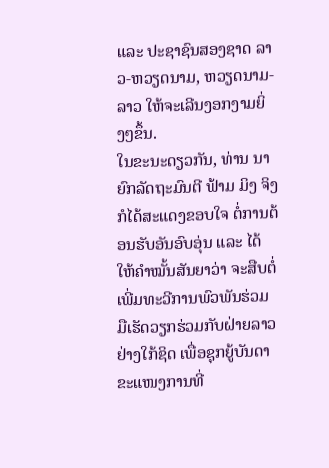ແລະ ປະຊາຊົນສອງຊາດ ລາວ-ຫວຽດນາມ, ຫວຽດນາມ-ລາວ ໃຫ້ຈະເລີນງອກງາມຍິ່ງໆຂຶ້ນ.
ໃນຂະນະດຽວກັນ, ທ່ານ ນາຍົກລັດຖະມົນຕີ ຟ້າມ ມິງ ຈິງ ກໍໄດ້ສະແດງຂອບໃຈ ຕໍ່ການຕ້ອນຮັບອັນອົບອຸ່ນ ແລະ ໄດ້ໃຫ້ຄໍາໝັ້ນສັນຍາວ່າ ຈະສືບຕໍ່ເພີ່ມທະວີການພົວພັນຮ່ວມມືເຮັດວຽກຮ່ວມກັບຝ່າຍລາວຢ່າງໃກ້ຊິດ ເພື່ອຊຸກຍູ້ບັນດາຂະແໜງການທີ່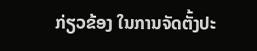ກ່ຽວຂ້ອງ ໃນການຈັດຕັ້ງປະ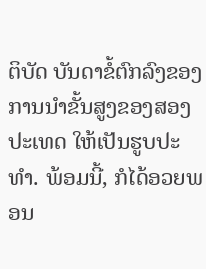ຕິບັດ ບັນດາຂໍ້ຕົກລົງຂອງການນໍາຂັ້ນສູງຂອງສອງປະເທດ ໃຫ້ເປັນຮູບປະທໍາ. ພ້ອມນີ້, ກໍໄດ້ອວຍພອນ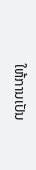ໃຫ້ການເປັນ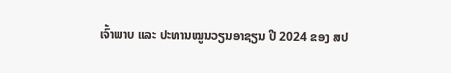ເຈົ້າພາບ ແລະ ປະທານໝູນວຽນອາຊຽນ ປີ 2024 ຂອງ ສປ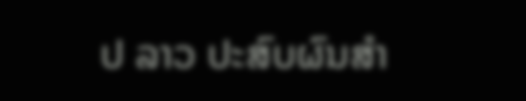ປ ລາວ ປະສົບຜົນສໍາ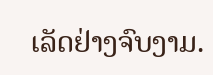ເລັດຢ່າງຈົບງາມ.